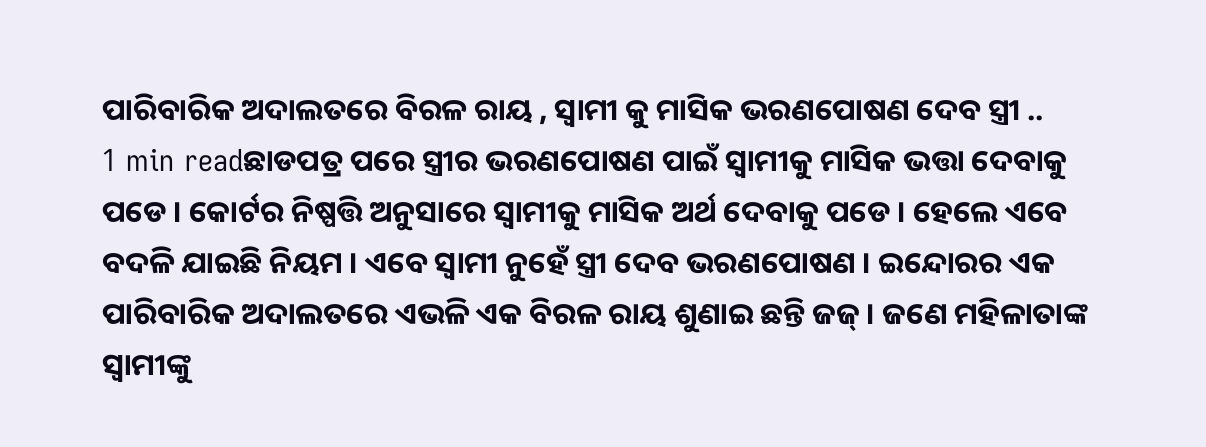ପାରିବାରିକ ଅଦାଲତରେ ବିରଳ ରାୟ , ସ୍ୱାମୀ କୁ ମାସିକ ଭରଣପୋଷଣ ଦେବ ସ୍ତ୍ରୀ ..
1 min readଛାଡପତ୍ର ପରେ ସ୍ତ୍ରୀର ଭରଣପୋଷଣ ପାଇଁ ସ୍ୱାମୀକୁ ମାସିକ ଭତ୍ତା ଦେବାକୁ ପଡେ । କୋର୍ଟର ନିଷ୍ପତ୍ତି ଅନୁସାରେ ସ୍ୱାମୀକୁ ମାସିକ ଅର୍ଥ ଦେବାକୁ ପଡେ । ହେଲେ ଏବେ ବଦଳି ଯାଇଛି ନିୟମ । ଏବେ ସ୍ୱାମୀ ନୁହେଁ ସ୍ତ୍ରୀ ଦେବ ଭରଣପୋଷଣ । ଇନ୍ଦୋରର ଏକ ପାରିବାରିକ ଅଦାଲତରେ ଏଭଳି ଏକ ବିରଳ ରାୟ ଶୁଣାଇ ଛନ୍ତି ଜଜ୍ । ଜଣେ ମହିଳାତାଙ୍କ ସ୍ୱାମୀଙ୍କୁ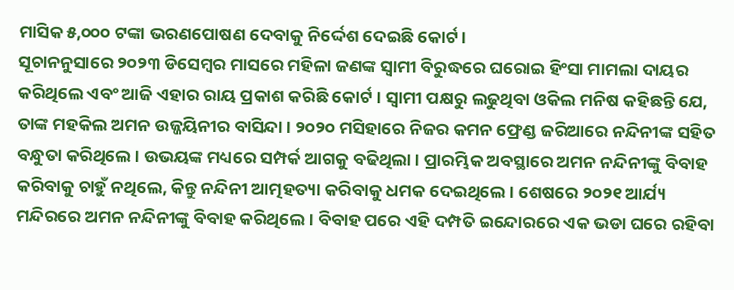ମାସିକ ୫,୦୦୦ ଟଙ୍କା ଭରଣପୋଷଣ ଦେବାକୁ ନିର୍ଦ୍ଦେଶ ଦେଇଛି କୋର୍ଟ ।
ସୂଚାନନୁସାରେ ୨୦୨୩ ଡିସେମ୍ବର ମାସରେ ମହିଳା ଜଣଙ୍କ ସ୍ୱାମୀ ବିରୁଦ୍ଧରେ ଘରୋଇ ହିଂସା ମାମଲା ଦାୟର କରିଥିଲେ ଏବଂ ଆଜି ଏହାର ରାୟ ପ୍ରକାଶ କରିଛି କୋର୍ଟ । ସ୍ୱାମୀ ପକ୍ଷରୁ ଲଢୁଥିବା ଓକିଲ ମନିଷ କହିଛନ୍ତି ଯେ, ତାଙ୍କ ମହକିଲ ଅମନ ଉଜ୍ଜୟିନୀର ବାସିନ୍ଦା । ୨୦୨୦ ମସିହାରେ ନିଜର କମନ ଫ୍ରେଣ୍ଡ ଜରିଆରେ ନନ୍ଦିନୀଙ୍କ ସହିତ ବନ୍ଧୁତା କରିଥିଲେ । ଉଭୟଙ୍କ ମଧ୍ୟରେ ସମ୍ପର୍କ ଆଗକୁ ବଢିଥିଲା । ପ୍ରାରମ୍ଭିକ ଅବସ୍ଥାରେ ଅମନ ନନ୍ଦିନୀଙ୍କୁ ବିବାହ କରିବାକୁ ଚାହୁଁ ନଥିଲେ, କିନ୍ତୁ ନନ୍ଦିନୀ ଆତ୍ମହତ୍ୟା କରିବାକୁ ଧମକ ଦେଇଥିଲେ । ଶେଷରେ ୨୦୨୧ ଆର୍ଯ୍ୟ ମନ୍ଦିରରେ ଅମନ ନନ୍ଦିନୀଙ୍କୁ ବିବାହ କରିଥିଲେ । ବିବାହ ପରେ ଏହି ଦମ୍ପତି ଇନ୍ଦୋରରେ ଏକ ଭଡା ଘରେ ରହିବା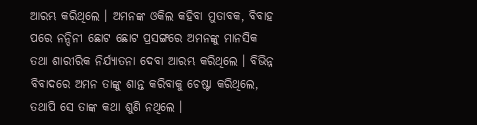ଆରମ୍ଭ କରିଥିଲେ । ଅମନଙ୍କ ଓକିଲ କହିବା ମୁତାବକ, ବିବାହ ପରେ ନନ୍ଦିନୀ ଛୋଟ ଛୋଟ ପ୍ରସଙ୍ଗରେ ଅମନଙ୍କୁ ମାନସିକ ତଥା ଶାରୀରିକ ନିର୍ଯ୍ୟାତନା ଦେବା ଆରମ୍ଭ କରିଥିଲେ । ବିଭିନ୍ନ ବିବାଦରେ ଅମନ ତାଙ୍କୁ ଶାନ୍ତ କରିବାକୁ ଚେଷ୍ଟା କରିଥିଲେ, ତଥାପି ସେ ତାଙ୍କ କଥା ଶୁଣି ନଥିଲେ ।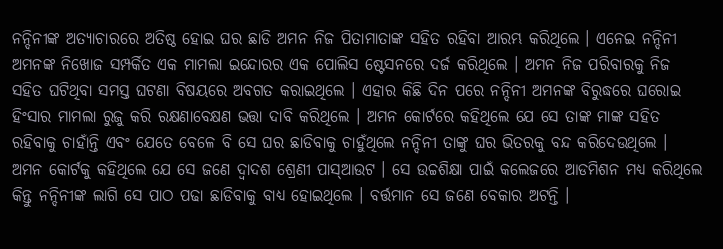ନନ୍ଦିନୀଙ୍କ ଅତ୍ୟାଚାରରେ ଅତିଷ୍ଠ ହୋଇ ଘର ଛାଡି ଅମନ ନିଜ ପିତାମାତାଙ୍କ ସହିତ ରହିବା ଆରମ୍ଭ କରିଥିଲେ । ଏନେଇ ନନ୍ଦିନୀ ଅମନଙ୍କ ନିଖୋଜ ସମ୍ପର୍କିତ ଏକ ମାମଲା ଇନ୍ଦୋରର ଏକ ପୋଲିସ ଷ୍ଟେସନରେ ଦର୍ଜ କରିଥିଲେ । ଅମନ ନିଜ ପରିବାରକୁ ନିଜ ସହିତ ଘଟିଥିବା ସମସ୍ତ ଘଟଣା ବିଷୟରେ ଅବଗତ କରାଇଥିଲେ । ଏହାର କିଛି ଦିନ ପରେ ନନ୍ଦିନୀ ଅମନଙ୍କ ବିରୁଦ୍ଧରେ ଘରୋଇ ହିଂସାର ମାମଲା ରୁଜୁ କରି ରକ୍ଷଣାବେକ୍ଷଣ ଭତ୍ତା ଦାବି କରିଥିଲେ । ଅମନ କୋର୍ଟରେ କହିଥିଲେ ଯେ ସେ ତାଙ୍କ ମାଙ୍କ ସହିତ ରହିବାକୁ ଚାହାଁନ୍ତି ଏବଂ ଯେତେ ବେଳେ ବି ସେ ଘର ଛାଡିବାକୁ ଚାହୁଁଥିଲେ ନନ୍ଦିନୀ ତାଙ୍କୁ ଘର ଭିତରକୁ ବନ୍ଦ କରିଦେଉଥିଲେ ।
ଅମନ କୋର୍ଟକୁ କହିଥିଲେ ଯେ ସେ ଜଣେ ଦ୍ୱାଦଶ ଶ୍ରେଣୀ ପାସ୍ଆଉଟ । ସେ ଉଚ୍ଚଶିକ୍ଷା ପାଇଁ କଲେଜରେ ଆଡମିଶନ ମଧ୍ୟ କରିଥିଲେ କିନ୍ତୁ ନନ୍ଦିନୀଙ୍କ ଲାଗି ସେ ପାଠ ପଢା ଛାଡିବାକୁ ବାଧ୍ୟ ହୋଇଥିଲେ । ବର୍ତ୍ତମାନ ସେ ଜଣେ ବେକାର ଅଟନ୍ତି ।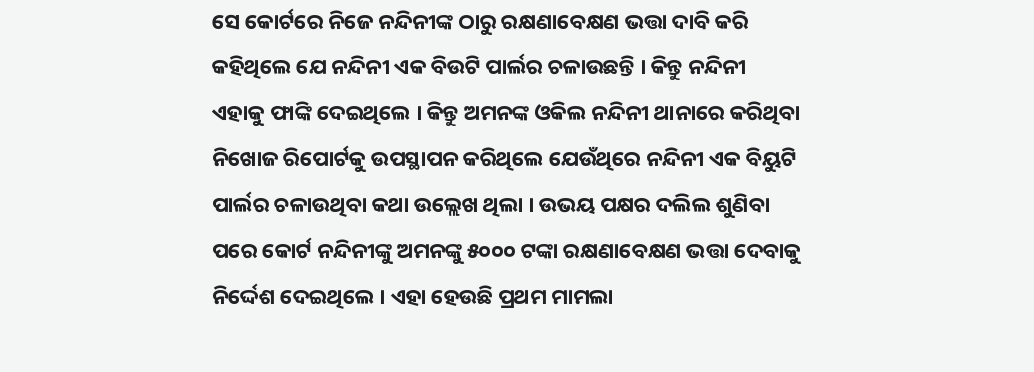ସେ କୋର୍ଟରେ ନିଜେ ନନ୍ଦିନୀଙ୍କ ଠାରୁ ରକ୍ଷଣାବେକ୍ଷଣ ଭତ୍ତା ଦାବି କରି କହିଥିଲେ ଯେ ନନ୍ଦିନୀ ଏକ ବିଉଟି ପାର୍ଲର ଚଳାଉଛନ୍ତି । କିନ୍ତୁ ନନ୍ଦିନୀ ଏହାକୁ ଫାଙ୍କି ଦେଇଥିଲେ । କିନ୍ତୁ ଅମନଙ୍କ ଓକିଲ ନନ୍ଦିନୀ ଥାନାରେ କରିଥିବା ନିଖୋଜ ରିପୋର୍ଟକୁ ଉପସ୍ଥାପନ କରିଥିଲେ ଯେଉଁଥିରେ ନନ୍ଦିନୀ ଏକ ବିୟୁଟି ପାର୍ଲର ଚଳାଉଥିବା କଥା ଉଲ୍ଲେଖ ଥିଲା । ଉଭୟ ପକ୍ଷର ଦଲିଲ ଶୁଣିବା ପରେ କୋର୍ଟ ନନ୍ଦିନୀଙ୍କୁ ଅମନଙ୍କୁ ୫୦୦୦ ଟଙ୍କା ରକ୍ଷଣାବେକ୍ଷଣ ଭତ୍ତା ଦେବାକୁ ନିର୍ଦ୍ଦେଶ ଦେଇଥିଲେ । ଏହା ହେଉଛି ପ୍ରଥମ ମାମଲା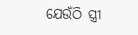ଯେଉଁଠି ସ୍ତ୍ରୀ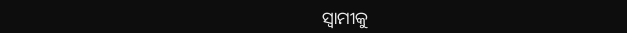ସ୍ୱାମୀକୁ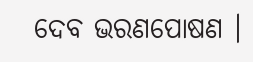ଦେବ ଭରଣପୋଷଣ ।